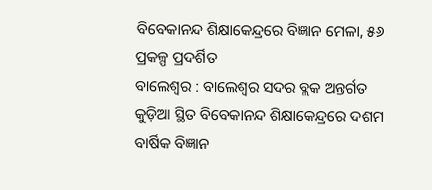ବିବେକାନନ୍ଦ ଶିକ୍ଷାକେନ୍ଦ୍ରରେ ବିଜ୍ଞାନ ମେଳା, ୫୬ ପ୍ରକଳ୍ପ ପ୍ରଦର୍ଶିତ
ବାଲେଶ୍ୱର : ବାଲେଶ୍ୱର ସଦର ବ୍ଲକ ଅନ୍ତର୍ଗତ କୁଡ଼ିଆ ସ୍ଥିତ ବିବେକାନନ୍ଦ ଶିକ୍ଷାକେନ୍ଦ୍ରରେ ଦଶମ ବାର୍ଷିକ ବିଜ୍ଞାନ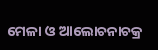ମେଳା ଓ ଆଲୋଚନାଚକ୍ର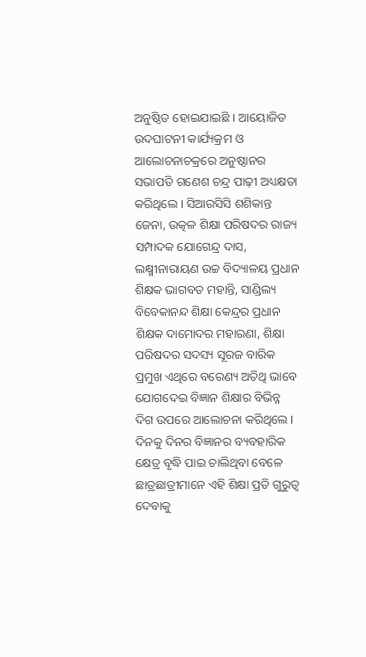ଅନୁଷ୍ଠିତ ହୋଇଯାଇଛି । ଆୟୋଜିତ ଉଦଘାଟନୀ କାର୍ଯ୍ୟକ୍ରମ ଓ ଆଲୋଚନାଚକ୍ରରେ ଅନୁଷ୍ଠାନର ସଭାପତି ଗଣେଶ ଚନ୍ଦ୍ର ପାଢ଼ୀ ଅଧ୍ୟକ୍ଷତା କରିଥିଲେ । ସିଆରସିସି ଶଶିକାନ୍ତ ଜେନା, ଉତ୍କଳ ଶିକ୍ଷା ପରିଷଦର ରାଜ୍ୟ ସମ୍ପାଦକ ଯୋଗେନ୍ଦ୍ର ଦାସ, ଲକ୍ଷ୍ମୀନାରାୟଣ ଉଚ୍ଚ ବିଦ୍ୟାଳୟ ପ୍ରଧାନ ଶିକ୍ଷକ ଭାଗବତ ମହାନ୍ତି, ସାଣ୍ଡିଲ୍ୟ ବିବେକାନନ୍ଦ ଶିକ୍ଷା କେନ୍ଦ୍ରର ପ୍ରଧାନ ଶିକ୍ଷକ ଦାମୋଦର ମହାରଣା, ଶିକ୍ଷା ପରିଷଦର ସଦସ୍ୟ ସୂରଜ ବାରିକ ପ୍ରମୁଖ ଏଥିରେ ବରେଣ୍ୟ ଅତିଥି ଭାବେ ଯୋଗଦେଇ ବିଜ୍ଞାନ ଶିକ୍ଷାର ବିଭିନ୍ନ ଦିଗ ଉପରେ ଆଲୋଚନା କରିଥିଲେ । ଦିନକୁ ଦିନର ବିଜ୍ଞାନର ବ୍ୟବହାରିକ କ୍ଷେତ୍ର ବୃଦ୍ଧି ପାଇ ଚାଲିଥିବା ବେଳେ ଛାତ୍ରଛାତ୍ରୀମାନେ ଏହି ଶିକ୍ଷା ପ୍ରତି ଗୁରୁତ୍ୱ ଦେବାକୁ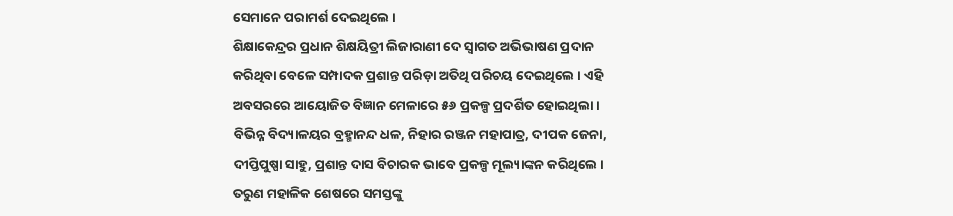ସେମାନେ ପରାମର୍ଶ ଦେଇଥିଲେ ।
ଶିକ୍ଷାକେନ୍ଦ୍ରର ପ୍ରଧାନ ଶିକ୍ଷୟିତ୍ରୀ ଲିଜାରାଣୀ ଦେ ସ୍ୱାଗତ ଅଭିଭାଷଣ ପ୍ରଦାନ କରିଥିବା ବେଳେ ସମ୍ପାଦକ ପ୍ରଶାନ୍ତ ପରିଡ଼ା ଅତିଥି ପରିଚୟ ଦେଇଥିଲେ । ଏହି ଅବସରରେ ଆୟୋଜିତ ବିଜ୍ଞାନ ମେଳାରେ ୫୬ ପ୍ରକଳ୍ପ ପ୍ରଦର୍ଶିତ ହୋଇଥିଲା । ବିଭିନ୍ନ ବିଦ୍ୟାଳୟର ବ୍ରହ୍ମାନନ୍ଦ ଧଳ, ନିହାର ରଞ୍ଜନ ମହାପାତ୍ର, ଦୀପକ ଜେନା, ଦୀପ୍ତିପୁଷ୍ପା ସାହୁ, ପ୍ରଶାନ୍ତ ଦାସ ବିଚାରକ ଭାବେ ପ୍ରକଳ୍ପ ମୂଲ୍ୟାଙ୍କନ କରିଥିଲେ । ତରୁଣ ମହାଳିକ ଶେଷରେ ସମସ୍ତଙ୍କୁ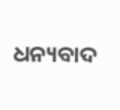ଧନ୍ୟବାଦ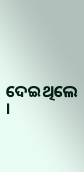ଦେଇଥିଲେ ।